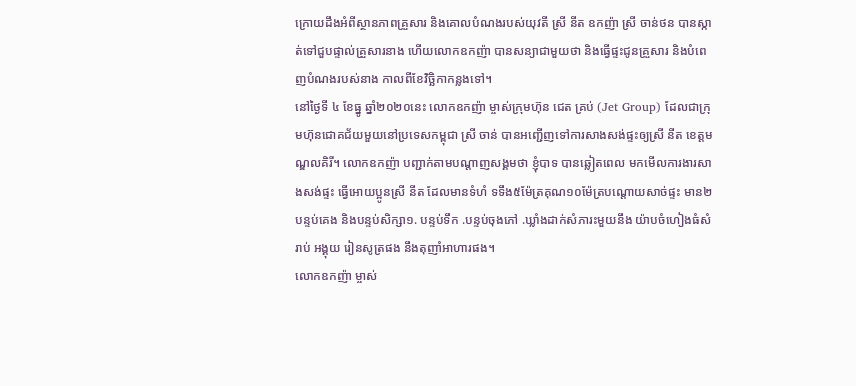ក្រោយដឹងអំពីស្ថានភាពគ្រួសារ និងគោលបំណងរបស់យុវតី ស្រី នីត ឧកញ៉ា ស្រី ចាន់ថន បានស្កាត់ទៅជួបផ្ទាល់គ្រួសារនាង ហើយលោកឧកញ៉ា បានសន្យាជាមួយថា និងធ្វើផ្ទះជូនគ្រួសារ និងបំពេញបំណងរបស់នាង កាលពីខែវិច្ឆិកាកន្លងទៅ។
នៅថ្ងៃទី ៤ ខែធ្នូ ឆ្នាំ២០២០នេះ លោកឧកញ៉ា ម្ចាស់ក្រុមហ៊ុន ជេត គ្រប់ (Jet Group) ដែលជាក្រុមហ៊ុនជោគជ័យមួយនៅប្រទេសកម្ពុជា ស្រី ចាន់ បានអញ្ជើញទៅការសាងសង់ផ្ទះឲ្យស្រី នីត ខេត្តមណ្ឌលគិរី។ លោកឧកញ៉ា បញ្ជាក់តាមបណ្តាញសង្គមថា ខ្ញុំបាទ បានឆ្លៀតពេល មកមើលការងារសាងសង់ផ្ទះ ធ្វើអោយប្អូនស្រី នីត ដែលមានទំហំ ទទឹង៥ម៉ែត្រគុណ១០ម៉ែត្របណ្តោយសាច់ផ្ទះ មាន២បន្ទប់គេង និងបន្ទប់សិក្សា១. បន្ទប់ទឹក .បន្ទប់ចុងភៅ .ឃ្លាំងដាក់សំភារះមួយនឹង យ៉ាបចំហៀងធំសំរាប់ អង្គុយ រៀនសូត្រផង នឹងតុញាំអាហារផង។
លោកឧកញ៉ា ម្ចាស់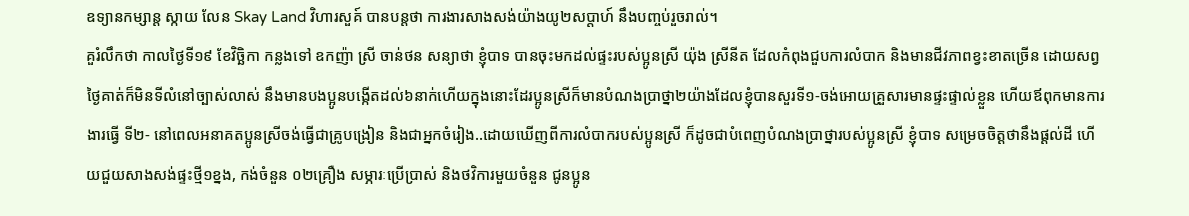ឧទ្យានកម្សាន្ត ស្កាយ លែន Skay Land វិហារសួគ៍ បានបន្តថា ការងារសាងសង់យ៉ាងយូ២សប្តាហ៍ នឹងបញ្ចប់រួចរាល់។
គួរំលឹកថា កាលថ្ងៃទី១៩ ខែវិច្ឆិកា កន្លងទៅ ឧកញ៉ា ស្រី ចាន់ថន សន្យាថា ខ្ញុំបាទ បានចុះមកដល់ផ្ទះរបស់ប្អូនស្រី យ៉ុង ស្រីនីត ដែលកំពុងជួបការលំបាក និងមានជីវភាពខ្វះខាតច្រើន ដោយសព្វថ្ងៃគាត់ក៏មិនទីលំនៅច្បាស់លាស់ នឹងមានបងប្អូនបង្កើតដល់៦នាក់ហើយក្នុងនោះដែរប្អូនស្រីក៏មានបំណងប្រាថ្នា២យ៉ាងដែលខ្ញុំបានសួរទី១-ចង់អោយគ្រួសារមានផ្ទះផ្ទាល់ខ្លួន ហើយឪពុកមានការងារធ្វើ ទី២- នៅពេលអនាគតប្អូនស្រីចង់ធ្វើជាគ្រូបង្រៀន និងជាអ្នកចំរៀង..ដោយឃើញពីការលំបាករបស់ប្អូនស្រី ក៏ដូចជាបំពេញបំណងប្រាថ្នារបស់ប្អូនស្រី ខ្ញុំបាទ សម្រេចចិត្តថានឹងផ្តល់ដី ហើយជួយសាងសង់ផ្ទះថ្មី១ខ្នង, កង់ចំនួន ០២គ្រឿង សម្ភារៈប្រើប្រាស់ និងថវិការមួយចំនួន ជូនប្អូន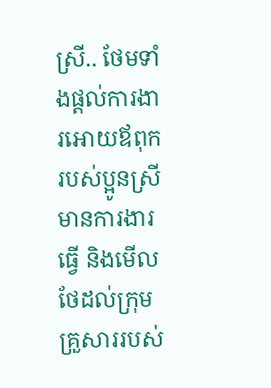ស្រី.. ថែមទាំងផ្តល់ការងារអោយឪពុករបស់ប្អូនស្រី មានការងារធ្វើ និងមើលថែដល់ក្រុមគ្រួសាររបស់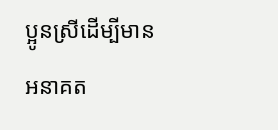ប្អូនស្រីដើម្បីមានអនាគត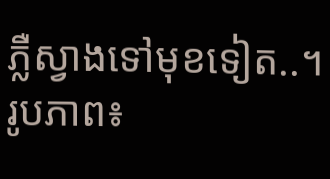ភ្លឺស្វាងទៅមុខទៀត..។
រូបភាព៖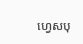ហ្វេសបុ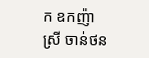ក ឧកញ៉ា ស្រី ចាន់ថន